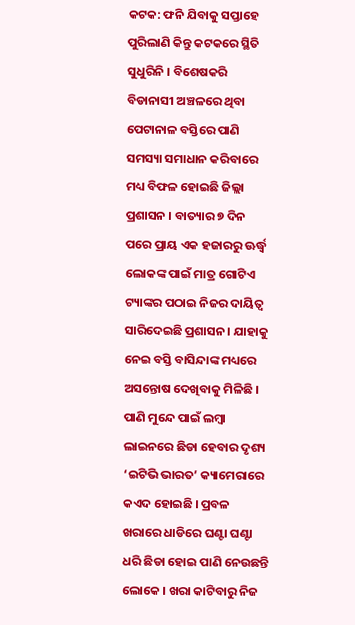କଟକ: ଫନି ଯିବାକୁ ସପ୍ତାହେ ପୁରିଲାଣି କିନ୍ତୁ କଟକରେ ସ୍ଥିତି ସୁଧୁରିନି । ବିଶେଷକରି ବିଡାନାସୀ ଅଞ୍ଚଳରେ ଥିବା ପେଟାନାଳ ବସ୍ତିରେ ପାଣି ସମସ୍ୟା ସମାଧାନ କରିବାରେ ମଧ୍ୟ ବିଫଳ ହୋଇଛି ଜିଲ୍ଲା ପ୍ରଶାସନ । ବାତ୍ୟାର ୭ ଦିନ ପରେ ପ୍ରାୟ ଏକ ହଜାରରୁ ଊର୍ଦ୍ଧ୍ବ ଲୋକଙ୍କ ପାଇଁ ମାତ୍ର ଗୋଟିଏ ଟ୍ୟାଙ୍କର ପଠାଇ ନିଜର ଦାୟିତ୍ବ ସାରିଦେଇଛି ପ୍ରଶାସନ । ଯାହାକୁ ନେଇ ବସ୍ତି ବାସିନ୍ଦାଙ୍କ ମଧ୍ୟରେ ଅସନ୍ତୋଷ ଦେଖିବାକୁ ମିଳିଛି ।
ପାଣି ମୁନ୍ଦେ ପାଇଁ ଲମ୍ବା ଲାଇନରେ ଛିଡା ହେବାର ଦୃଶ୍ୟ ‘ଇଟିଭି ଭାରତ’ କ୍ୟାମେରାରେ କଏଦ ହୋଇଛି । ପ୍ରବଳ ଖରାରେ ଧାଡିରେ ଘଣ୍ଟା ଘଣ୍ଟା ଧରି ଛିଡା ହୋଇ ପାଣି ନେଉଛନ୍ତି ଲୋକେ । ଖରା କାଟିବାରୁ ନିଜ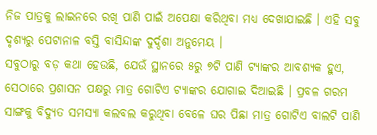ନିଜ ପାତ୍ରକୁ ଲାଇନରେ ରଖି ପାଣି ପାଇଁ ଅପେକ୍ଷା କରିଥିବା ମଧ୍ୟ ଦେଖାଯାଇଛି । ଏହି ସବୁ ଦୃଶ୍ୟରୁ ପେଟାନାଳ ବସ୍ତି ବାସିନ୍ଦାଙ୍କ ଦୁର୍ଦ୍ଦଶା ଅନୁମେୟ ।
ସବୁଠାରୁ ବଡ଼ କଥା ହେଉଛି, ଯେଉଁ ସ୍ଥାନରେ ୫ରୁ ୭ଟି ପାଣି ଟ୍ୟାଙ୍କର ଆବଶ୍ୟକ ହୁଏ, ସେଠାରେ ପ୍ରଶାସନ ପକ୍ଷରୁ ମାତ୍ର ଗୋଟିଏ ଟ୍ୟାଙ୍କର ଯୋଗାଇ ଦିଆଇଛି । ପ୍ରବଳ ଗରମ ସାଙ୍ଗକୁ ବିଦ୍ୟୁତ ସମସ୍ୟା କଲବଲ କରୁଥିବା ବେଳେ ଘର ପିଛା ମାତ୍ର ଗୋଟିଏ ବାଲଟି ପାଣି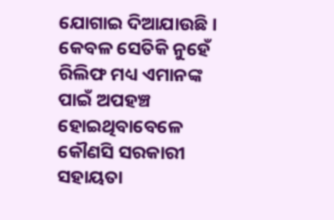ଯୋଗାଇ ଦିଆଯାଉଛି । କେବଳ ସେତିକି ନୁହେଁ ରିଲିଫ ମଧ୍ୟ ଏମାନଙ୍କ ପାଇଁ ଅପହଞ୍ଚ ହୋଇଥିବାବେଳେ କୌଣସି ସରକାରୀ ସହାୟତା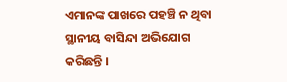ଏମାନଙ୍କ ପାଖରେ ପହଞ୍ଚି ନ ଥିବା ସ୍ଥାନୀୟ ବାସିନ୍ଦା ଅଭିଯୋଗ କରିଛନ୍ତି ।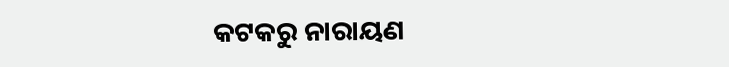କଟକରୁ ନାରାୟଣ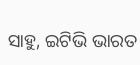ସାହୁ, ଇଟିଭି ଭାରତ